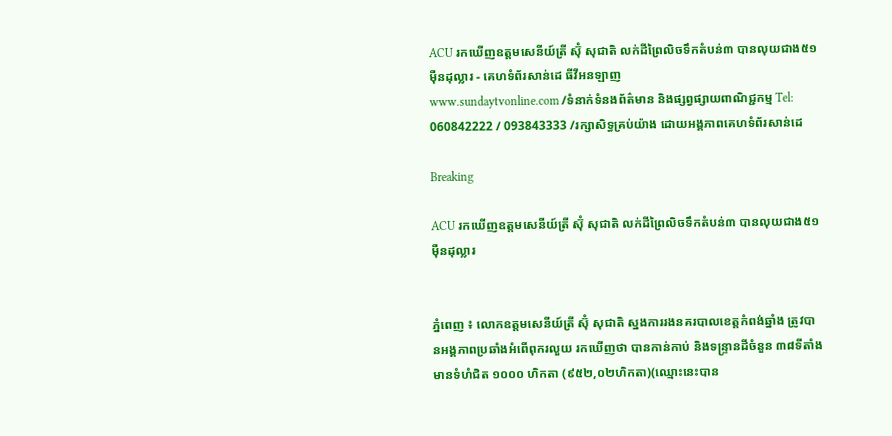ACU រកឃើញឧត្តមសេនីយ៍ត្រី ស៊ុំ សុជាតិ លក់ដីព្រៃលិចទឹកតំបន់៣ បានលុយជាង៥១ម៉ឺនដុល្លារ - គេហទំព័រសាន់ដេ ធីវីអនឡាញ
www.sundaytvonline.com /ទំនាក់ទំនងព័ត៌មាន និងផ្សព្វផ្សាយពាណិជ្ជកម្ម Tel: 060842222 / 093843333 /រក្សាសិទ្ធគ្រប់យ៉ាង ដោយអង្គភាពគេហទំព័រសាន់ដេ

Breaking

ACU រកឃើញឧត្តមសេនីយ៍ត្រី ស៊ុំ សុជាតិ លក់ដីព្រៃលិចទឹកតំបន់៣ បានលុយជាង៥១ម៉ឺនដុល្លារ


ភ្នំពេញ ៖ លោកឧត្តមសេនីយ៍ត្រី ស៊ុំ សុជាតិ ស្នងការរងនគរបាលខេត្តកំពង់ឆ្នាំង ត្រូវបានអង្គភាពប្រឆាំងអំពើពុករលួយ រកឃើញថា បានកាន់កាប់ និងទន្ទ្រានដីចំនួន ៣៨ទីតាំង មានទំហំជិត ១០០០ ហិកតា (៩៥២,០២ហិកតា)(ឈ្មោះនេះបាន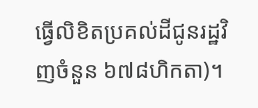ធ្វើលិខិតប្រគល់ដីជូនរដ្ឋវិញចំនួន ៦៧៨ហិកតា)។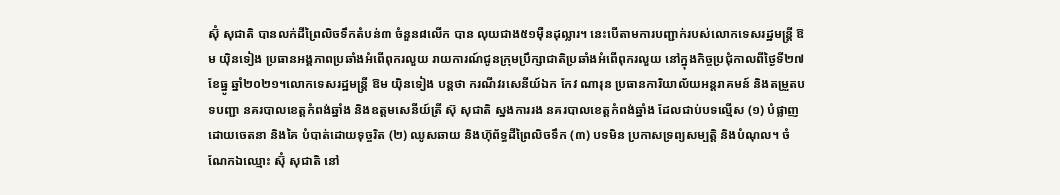ស៊ុំ សុជាតិ បានលក់ដីព្រៃលិចទឹកតំបន់៣ ចំនួន៨លើក បាន លុយជាង៥១ម៉ឺនដុល្លារ។ នេះបើតាមការបញ្ជាក់របស់លោកទេសរដ្ឋមន្ត្រី ឱម យ៉ិនទៀង ប្រធានអង្គភាពប្រឆាំងអំពើពុករលួយ រាយការណ៍ជូនក្រុមប្រឹក្សាជាតិប្រឆាំងអំពើពុករលួយ នៅក្នុងកិច្ចប្រជុំកាលពីថ្ងៃទី២៧ ខែធ្នូ ឆ្នាំ២០២១។លោកទេសរដ្ឋមន្ត្រី ឱម យ៉ិនទៀង បន្តថា ករណីវរសេនីយ៍ឯក កែវ ណារុន ប្រធានការិយាល័យអន្តរាគមន៍ និងតម្រួតបទបញ្ជា នគរបាលខេត្តកំពង់ឆ្នាំង និងឧត្តមសេនីយ៍ត្រី ស៊ុ សុជាតិ ស្នងការរង នគរបាលខេត្តកំពង់ឆ្នាំង ដែលជាប់បទល្មើស (១) បំផ្លាញដោយចេតនា និងគៃ បំបាត់ដោយទុច្ចរិត (២) ឈូសឆាយ និងហ៊ុព័ទ្ធដីព្រៃលិចទឹក (៣) បទមិន ប្រកាសទ្រព្យសម្បត្តិ និងបំណុល។ ចំណែកឯឈ្មោះ ស៊ុំ សុជាតិ នៅ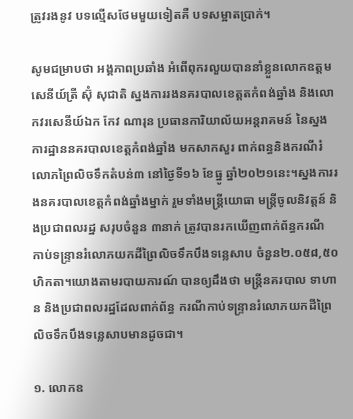ត្រូវរងនូវ បទល្មើសថែមមួយទៀតគឺ បទសម្អាតប្រាក់។

សូមជម្រាបថា អង្គភាពប្រឆាំង អំពើពុករលួយបាននាំខ្លួនលោកឧត្តមសេនីយ៍ត្រី ស៊ុំ សុជាតិ ស្នងការរងនគរបាលខេត្តតកំពង់ឆ្នាំង និងលោកវរសេនីយ៍ឯក កែវ ណារុន ប្រធានការិយាល័យអន្តរាគមន៍ នៃស្នងការដ្ឋាននគរបាលខេត្តកំពង់ឆ្នាំង មកសាកសួរ ពាក់ពន្ធនិងករណីរំលោភព្រៃលិចទឹកតំបន់៣ នៅថ្ងៃទី១៦ ខែធ្នូ ឆ្នាំ២០២១នេះ។ស្នងការរងនគរបាលខេត្តកំពង់ឆ្នាំងម្នាក់ រួមទាំងមន្ត្រីយោធា មន្ត្រីចូលនិវត្តន៍ និងប្រជាពលរដ្ឋ សរុបចំនួន ៣នាក់ ត្រូវបានរកឃើញពាក់ព័ន្ធករណី កាប់ទន្ទ្រានរំលោភយកដីព្រៃលិចទឹកបឹងទន្លេសាប ចំនួន២.០៥៨,៥០ហិកតា។យោងតាមរបាយការណ៍ បានឲ្យដឹងថា មន្ត្រីនគរបាល ទាហាន និងប្រជាពលរដ្ឋដែលពាក់ព័ន្ធ ករណីកាប់ទន្ទ្រានរំលោភយកដីព្រៃលិចទឹកបឹងទន្លេសាបមានដូចជា។

១. លោកឧ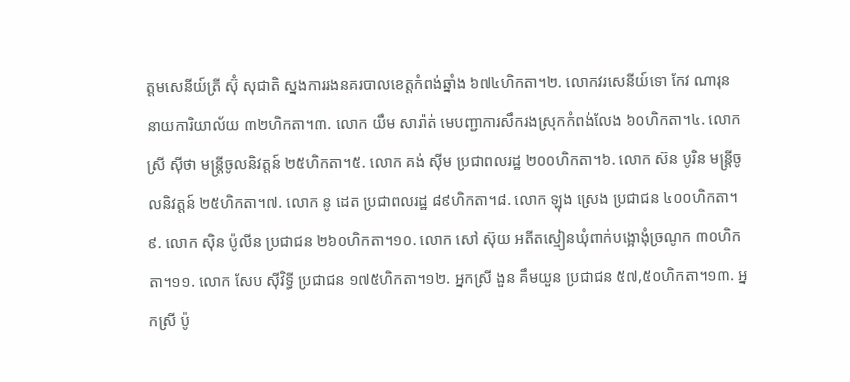ត្តមសេនីយ៍ត្រី ស៊ុំ សុជាតិ ស្នងការរងនគរបាលខេត្តកំពង់ឆ្នាំង ៦៧៤ហិកតា។២. លោកវរសេនីយ៍ទោ កែវ ណារុន នាយការិយាល័យ ៣២ហិកតា។៣. លោក យឹម សារ៉ាត់ មេបញ្ជាការសឹករងស្រុកកំពង់លែង ៦០ហិកតា។៤. លោក ស្រី ស៊ីថា មន្ត្រីចូលនិវត្តន៍ ២៥ហិកតា។៥. លោក គង់ ស៊ីម ប្រជាពលរដ្ឋ ២០០ហិកតា។៦. លោក ស៊ន បូរិន មន្ត្រីចូលនិវត្តន៍ ២៥ហិកតា។៧. លោក នូ ដេត ប្រជាពលរដ្ឋ ៨៩ហិកតា។៨. លោក ឡុង ស្រេង ប្រជាជន ៤០០ហិកតា។៩. លោក ស៊ិន ប៉ូលីន ប្រជាជន ២៦០ហិកតា។១០. លោក សៅ ស៊ុយ អតីតស្មៀនឃុំពាក់បង្អោងុំច្រណូក ៣០ហិកតា។១១. លោក សែប ស៊ីវិទ្ធី ប្រជាជន ១៧៥ហិកតា។១២. អ្នកស្រី ងួន គឹមយួន ប្រជាជន ៥៧,៥០ហិកតា។១៣. អ្នកស្រី ប៉ូ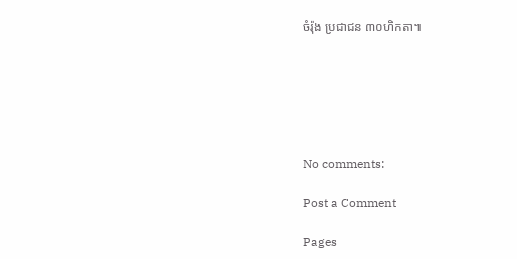ចំរ៉ុង ប្រជាជន ៣០ហិកតា៕






No comments:

Post a Comment

Pages